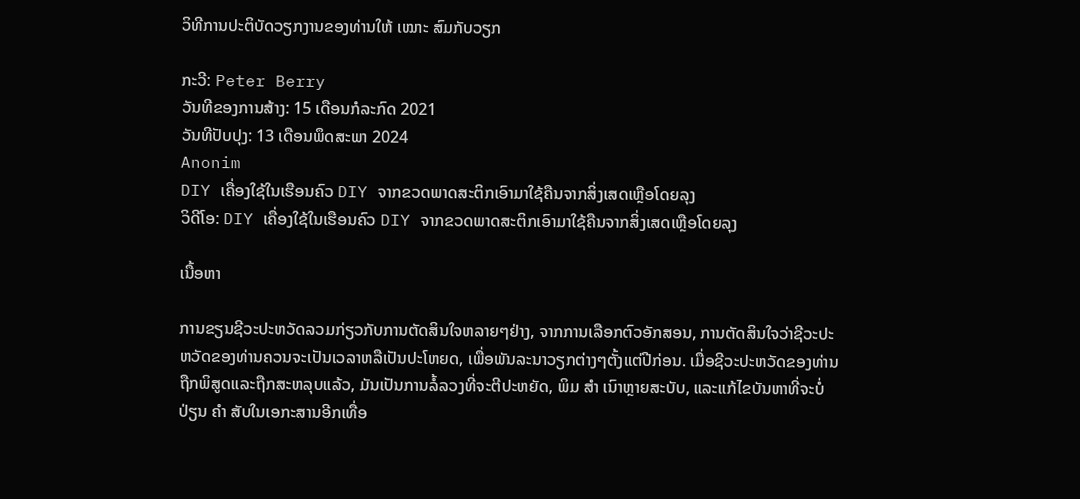ວິທີການປະຕິບັດວຽກງານຂອງທ່ານໃຫ້ ເໝາະ ສົມກັບວຽກ

ກະວີ: Peter Berry
ວັນທີຂອງການສ້າງ: 15 ເດືອນກໍລະກົດ 2021
ວັນທີປັບປຸງ: 13 ເດືອນພຶດສະພາ 2024
Anonim
DIY ເຄື່ອງໃຊ້ໃນເຮືອນຄົວ DIY ຈາກຂວດພາດສະຕິກເອົາມາໃຊ້ຄືນຈາກສິ່ງເສດເຫຼືອໂດຍລຸງ
ວິດີໂອ: DIY ເຄື່ອງໃຊ້ໃນເຮືອນຄົວ DIY ຈາກຂວດພາດສະຕິກເອົາມາໃຊ້ຄືນຈາກສິ່ງເສດເຫຼືອໂດຍລຸງ

ເນື້ອຫາ

ການຂຽນຊີວະປະຫວັດລວມກ່ຽວກັບການຕັດສິນໃຈຫລາຍໆຢ່າງ, ຈາກການເລືອກຕົວອັກສອນ, ການຕັດສິນໃຈວ່າຊີວະປະຫວັດຂອງທ່ານຄວນຈະເປັນເວລາຫລືເປັນປະໂຫຍດ, ເພື່ອພັນລະນາວຽກຕ່າງໆຕັ້ງແຕ່ປີກ່ອນ. ເມື່ອຊີວະປະຫວັດຂອງທ່ານຖືກພິສູດແລະຖືກສະຫລຸບແລ້ວ, ມັນເປັນການລໍ້ລວງທີ່ຈະຕີປະຫຍັດ, ພິມ ສຳ ເນົາຫຼາຍສະບັບ, ແລະແກ້ໄຂບັນຫາທີ່ຈະບໍ່ປ່ຽນ ຄຳ ສັບໃນເອກະສານອີກເທື່ອ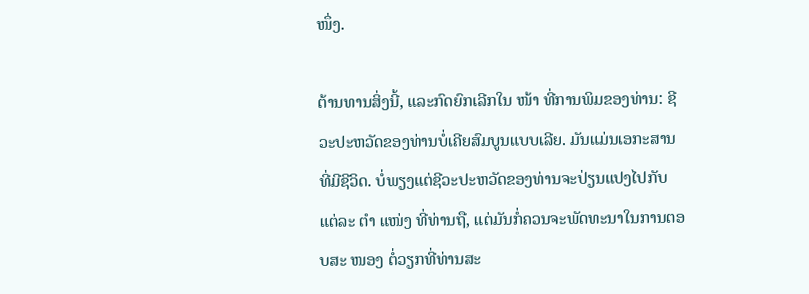ໜຶ່ງ.

ຕ້ານທານສິ່ງນີ້, ແລະກົດຍົກເລີກໃນ ໜ້າ ທີ່ການພິມຂອງທ່ານ: ຊີວະປະຫວັດຂອງທ່ານບໍ່ເຄີຍສົມບູນແບບເລີຍ. ມັນແມ່ນເອກະສານທີ່ມີຊີວິດ. ບໍ່ພຽງແຕ່ຊີວະປະຫວັດຂອງທ່ານຈະປ່ຽນແປງໄປກັບແຕ່ລະ ຕຳ ແໜ່ງ ທີ່ທ່ານຖື, ແຕ່ມັນກໍ່ຄວນຈະພັດທະນາໃນການຕອບສະ ໜອງ ຕໍ່ວຽກທີ່ທ່ານສະ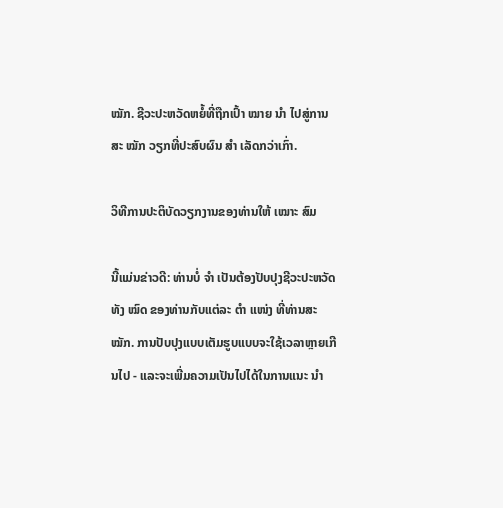ໝັກ. ຊີວະປະຫວັດຫຍໍ້ທີ່ຖືກເປົ້າ ໝາຍ ນຳ ໄປສູ່ການສະ ໝັກ ວຽກທີ່ປະສົບຜົນ ສຳ ເລັດກວ່າເກົ່າ.

ວິທີການປະຕິບັດວຽກງານຂອງທ່ານໃຫ້ ເໝາະ ສົມ

ນີ້ແມ່ນຂ່າວດີ: ທ່ານບໍ່ ຈຳ ເປັນຕ້ອງປັບປຸງຊີວະປະຫວັດທັງ ໝົດ ຂອງທ່ານກັບແຕ່ລະ ຕຳ ແໜ່ງ ທີ່ທ່ານສະ ໝັກ. ການປັບປຸງແບບເຕັມຮູບແບບຈະໃຊ້ເວລາຫຼາຍເກີນໄປ - ແລະຈະເພີ່ມຄວາມເປັນໄປໄດ້ໃນການແນະ ນຳ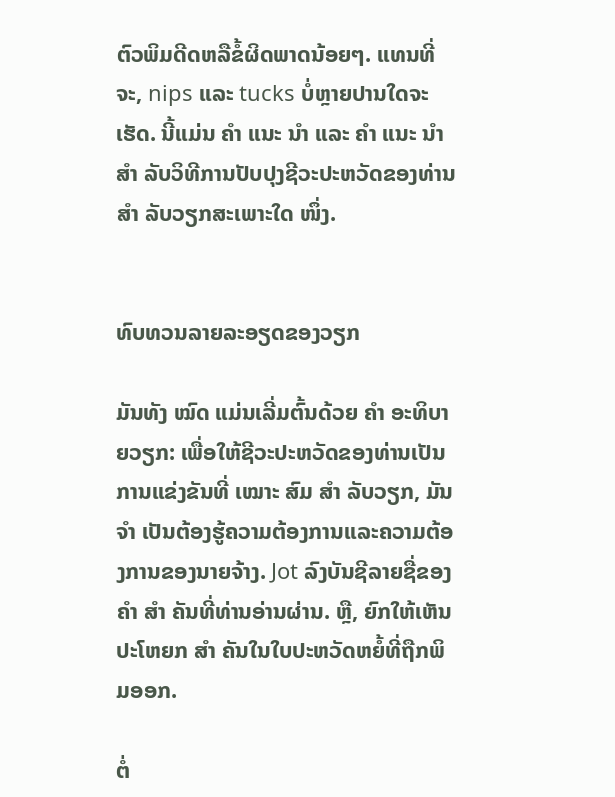ຕົວພິມດີດຫລືຂໍ້ຜິດພາດນ້ອຍໆ. ແທນທີ່ຈະ, nips ແລະ tucks ບໍ່ຫຼາຍປານໃດຈະເຮັດ. ນີ້ແມ່ນ ຄຳ ແນະ ນຳ ແລະ ຄຳ ແນະ ນຳ ສຳ ລັບວິທີການປັບປຸງຊີວະປະຫວັດຂອງທ່ານ ສຳ ລັບວຽກສະເພາະໃດ ໜຶ່ງ.


ທົບທວນລາຍລະອຽດຂອງວຽກ

ມັນທັງ ໝົດ ແມ່ນເລີ່ມຕົ້ນດ້ວຍ ຄຳ ອະທິບາຍວຽກ: ເພື່ອໃຫ້ຊີວະປະຫວັດຂອງທ່ານເປັນການແຂ່ງຂັນທີ່ ເໝາະ ສົມ ສຳ ລັບວຽກ, ມັນ ຈຳ ເປັນຕ້ອງຮູ້ຄວາມຕ້ອງການແລະຄວາມຕ້ອງການຂອງນາຍຈ້າງ. Jot ລົງບັນຊີລາຍຊື່ຂອງ ຄຳ ສຳ ຄັນທີ່ທ່ານອ່ານຜ່ານ. ຫຼື, ຍົກໃຫ້ເຫັນປະໂຫຍກ ສຳ ຄັນໃນໃບປະຫວັດຫຍໍ້ທີ່ຖືກພິມອອກ.

ຕໍ່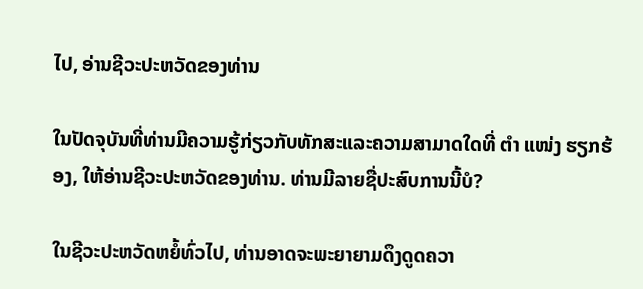ໄປ, ອ່ານຊີວະປະຫວັດຂອງທ່ານ

ໃນປັດຈຸບັນທີ່ທ່ານມີຄວາມຮູ້ກ່ຽວກັບທັກສະແລະຄວາມສາມາດໃດທີ່ ຕຳ ແໜ່ງ ຮຽກຮ້ອງ, ໃຫ້ອ່ານຊີວະປະຫວັດຂອງທ່ານ. ທ່ານມີລາຍຊື່ປະສົບການນີ້ບໍ?

ໃນຊີວະປະຫວັດຫຍໍ້ທົ່ວໄປ, ທ່ານອາດຈະພະຍາຍາມດຶງດູດຄວາ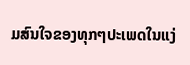ມສົນໃຈຂອງທຸກໆປະເພດໃນແງ່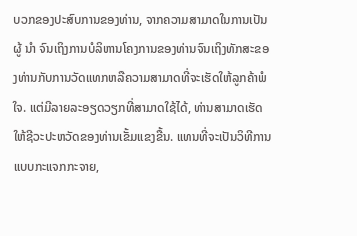ບວກຂອງປະສົບການຂອງທ່ານ, ຈາກຄວາມສາມາດໃນການເປັນຜູ້ ນຳ ຈົນເຖິງການບໍລິຫານໂຄງການຂອງທ່ານຈົນເຖິງທັກສະຂອງທ່ານກັບການວັດແທກຫລືຄວາມສາມາດທີ່ຈະເຮັດໃຫ້ລູກຄ້າພໍໃຈ. ແຕ່ມີລາຍລະອຽດວຽກທີ່ສາມາດໃຊ້ໄດ້, ທ່ານສາມາດເຮັດໃຫ້ຊີວະປະຫວັດຂອງທ່ານເຂັ້ມແຂງຂື້ນ. ແທນທີ່ຈະເປັນວິທີການແບບກະແຈກກະຈາຍ,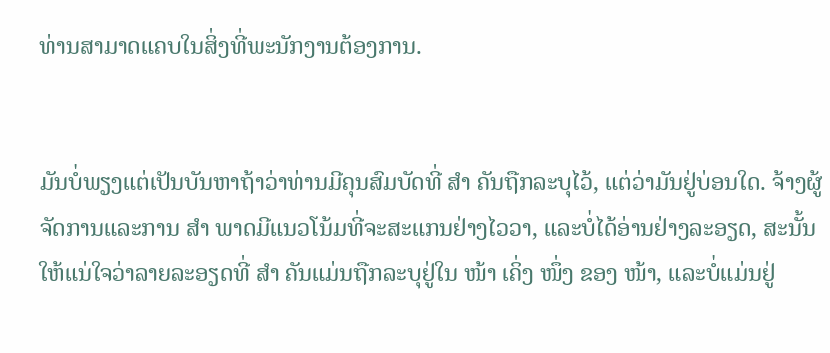ທ່ານສາມາດແຄບໃນສິ່ງທີ່ພະນັກງານຕ້ອງການ.


ມັນບໍ່ພຽງແຕ່ເປັນບັນຫາຖ້າວ່າທ່ານມີຄຸນສົມບັດທີ່ ສຳ ຄັນຖືກລະບຸໄວ້, ແຕ່ວ່າມັນຢູ່ບ່ອນໃດ. ຈ້າງຜູ້ຈັດການແລະການ ສຳ ພາດມີແນວໂນ້ມທີ່ຈະສະແກນຢ່າງໄວວາ, ແລະບໍ່ໄດ້ອ່ານຢ່າງລະອຽດ, ສະນັ້ນໃຫ້ແນ່ໃຈວ່າລາຍລະອຽດທີ່ ສຳ ຄັນແມ່ນຖືກລະບຸຢູ່ໃນ ໜ້າ ເຄິ່ງ ໜຶ່ງ ຂອງ ໜ້າ, ແລະບໍ່ແມ່ນຢູ່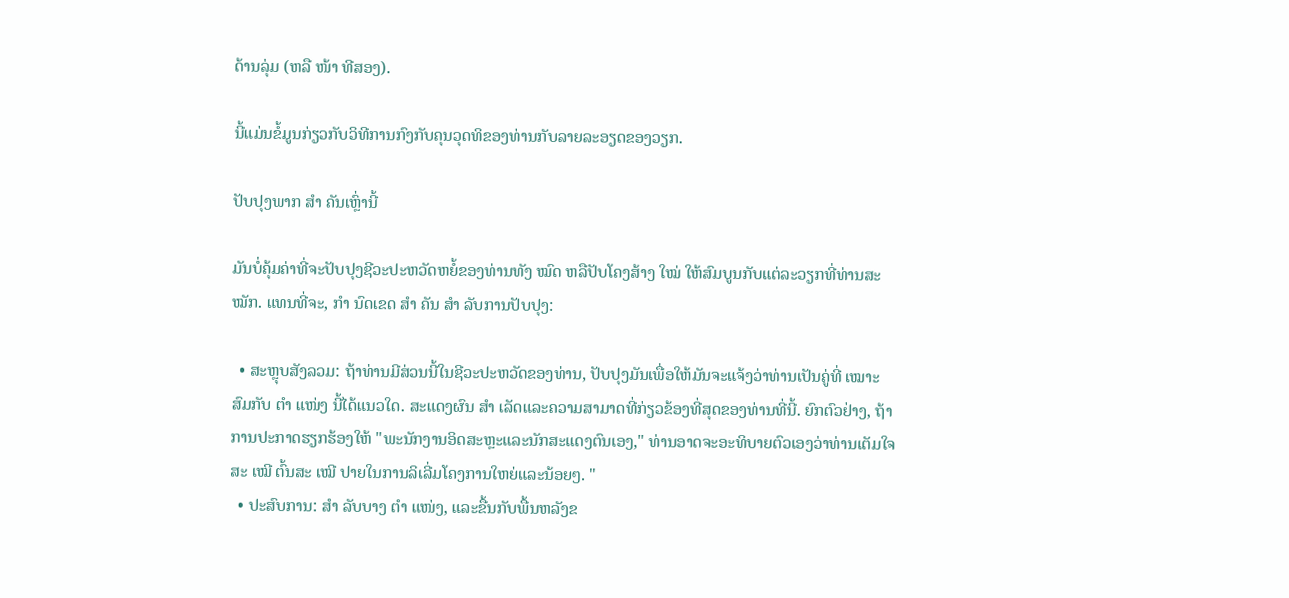ດ້ານລຸ່ມ (ຫລື ໜ້າ ທີສອງ).

ນີ້ແມ່ນຂໍ້ມູນກ່ຽວກັບວິທີການກົງກັບຄຸນວຸດທິຂອງທ່ານກັບລາຍລະອຽດຂອງວຽກ.

ປັບປຸງພາກ ສຳ ຄັນເຫຼົ່ານີ້

ມັນບໍ່ຄຸ້ມຄ່າທີ່ຈະປັບປຸງຊີວະປະຫວັດຫຍໍ້ຂອງທ່ານທັງ ໝົດ ຫລືປັບໂຄງສ້າງ ໃໝ່ ໃຫ້ສົມບູນກັບແຕ່ລະວຽກທີ່ທ່ານສະ ໝັກ. ແທນທີ່ຈະ, ກຳ ນົດເຂດ ສຳ ຄັນ ສຳ ລັບການປັບປຸງ:

  • ສະຫຼຸບສັງລວມ: ຖ້າທ່ານມີສ່ວນນີ້ໃນຊີວະປະຫວັດຂອງທ່ານ, ປັບປຸງມັນເພື່ອໃຫ້ມັນຈະແຈ້ງວ່າທ່ານເປັນຄູ່ທີ່ ເໝາະ ສົມກັບ ຕຳ ແໜ່ງ ນີ້ໄດ້ແນວໃດ. ສະແດງຜົນ ສຳ ເລັດແລະຄວາມສາມາດທີ່ກ່ຽວຂ້ອງທີ່ສຸດຂອງທ່ານທີ່ນີ້. ຍົກຕົວຢ່າງ, ຖ້າການປະກາດຮຽກຮ້ອງໃຫ້ "ພະນັກງານອິດສະຫຼະແລະນັກສະແດງຕົນເອງ," ທ່ານອາດຈະອະທິບາຍຕົວເອງວ່າທ່ານເຕັມໃຈສະ ເໝີ ຕົ້ນສະ ເໝີ ປາຍໃນການລິເລີ່ມໂຄງການໃຫຍ່ແລະນ້ອຍໆ. "
  • ປະສົບການ: ສຳ ລັບບາງ ຕຳ ແໜ່ງ, ແລະຂື້ນກັບພື້ນຫລັງຂ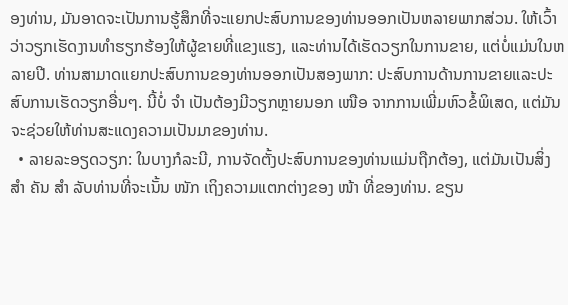ອງທ່ານ, ມັນອາດຈະເປັນການຮູ້ສຶກທີ່ຈະແຍກປະສົບການຂອງທ່ານອອກເປັນຫລາຍພາກສ່ວນ. ໃຫ້ເວົ້າວ່າວຽກເຮັດງານທໍາຮຽກຮ້ອງໃຫ້ຜູ້ຂາຍທີ່ແຂງແຮງ, ແລະທ່ານໄດ້ເຮັດວຽກໃນການຂາຍ, ແຕ່ບໍ່ແມ່ນໃນຫລາຍປີ. ທ່ານສາມາດແຍກປະສົບການຂອງທ່ານອອກເປັນສອງພາກ: ປະສົບການດ້ານການຂາຍແລະປະສົບການເຮັດວຽກອື່ນໆ. ນີ້ບໍ່ ຈຳ ເປັນຕ້ອງມີວຽກຫຼາຍນອກ ເໜືອ ຈາກການເພີ່ມຫົວຂໍ້ພິເສດ, ແຕ່ມັນຈະຊ່ວຍໃຫ້ທ່ານສະແດງຄວາມເປັນມາຂອງທ່ານ.
  • ລາຍລະອຽດວຽກ: ໃນບາງກໍລະນີ, ການຈັດຕັ້ງປະສົບການຂອງທ່ານແມ່ນຖືກຕ້ອງ, ແຕ່ມັນເປັນສິ່ງ ສຳ ຄັນ ສຳ ລັບທ່ານທີ່ຈະເນັ້ນ ໜັກ ເຖິງຄວາມແຕກຕ່າງຂອງ ໜ້າ ທີ່ຂອງທ່ານ. ຂຽນ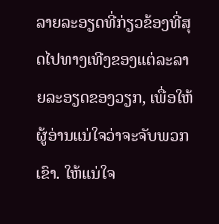ລາຍລະອຽດທີ່ກ່ຽວຂ້ອງທີ່ສຸດໄປທາງເທີງຂອງແຕ່ລະລາຍລະອຽດຂອງວຽກ, ເພື່ອໃຫ້ຜູ້ອ່ານແນ່ໃຈວ່າຈະຈັບພວກເຂົາ. ໃຫ້ແນ່ໃຈ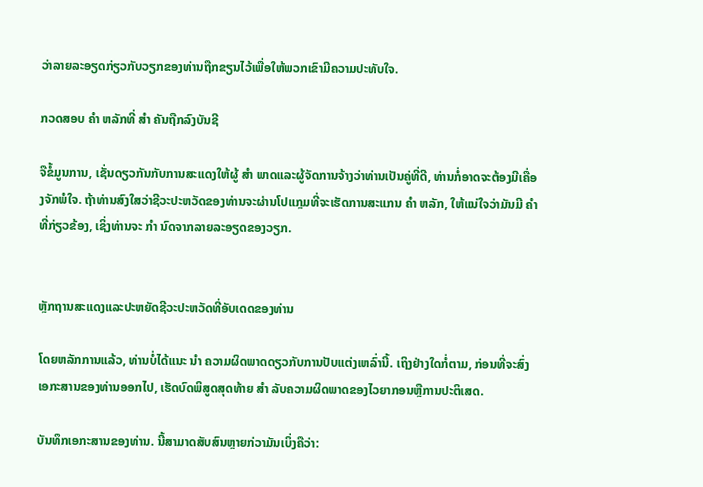ວ່າລາຍລະອຽດກ່ຽວກັບວຽກຂອງທ່ານຖືກຂຽນໄວ້ເພື່ອໃຫ້ພວກເຂົາມີຄວາມປະທັບໃຈ.

ກວດສອບ ຄຳ ຫລັກທີ່ ສຳ ຄັນຖືກລົງບັນຊີ

ຈືຂໍ້ມູນການ, ເຊັ່ນດຽວກັນກັບການສະແດງໃຫ້ຜູ້ ສຳ ພາດແລະຜູ້ຈັດການຈ້າງວ່າທ່ານເປັນຄູ່ທີ່ດີ, ທ່ານກໍ່ອາດຈະຕ້ອງມີເຄື່ອງຈັກພໍໃຈ. ຖ້າທ່ານສົງໃສວ່າຊີວະປະຫວັດຂອງທ່ານຈະຜ່ານໂປແກຼມທີ່ຈະເຮັດການສະແກນ ຄຳ ຫລັກ, ໃຫ້ແນ່ໃຈວ່າມັນມີ ຄຳ ທີ່ກ່ຽວຂ້ອງ, ເຊິ່ງທ່ານຈະ ກຳ ນົດຈາກລາຍລະອຽດຂອງວຽກ.


ຫຼັກຖານສະແດງແລະປະຫຍັດຊີວະປະຫວັດທີ່ອັບເດດຂອງທ່ານ

ໂດຍຫລັກການແລ້ວ, ທ່ານບໍ່ໄດ້ແນະ ນຳ ຄວາມຜິດພາດດຽວກັບການປັບແຕ່ງເຫລົ່ານີ້. ເຖິງຢ່າງໃດກໍ່ຕາມ, ກ່ອນທີ່ຈະສົ່ງເອກະສານຂອງທ່ານອອກໄປ, ເຮັດບົດພິສູດສຸດທ້າຍ ສຳ ລັບຄວາມຜິດພາດຂອງໄວຍາກອນຫຼືການປະຕິເສດ.

ບັນທຶກເອກະສານຂອງທ່ານ. ນີ້ສາມາດສັບສົນຫຼາຍກ່ວາມັນເບິ່ງຄືວ່າ: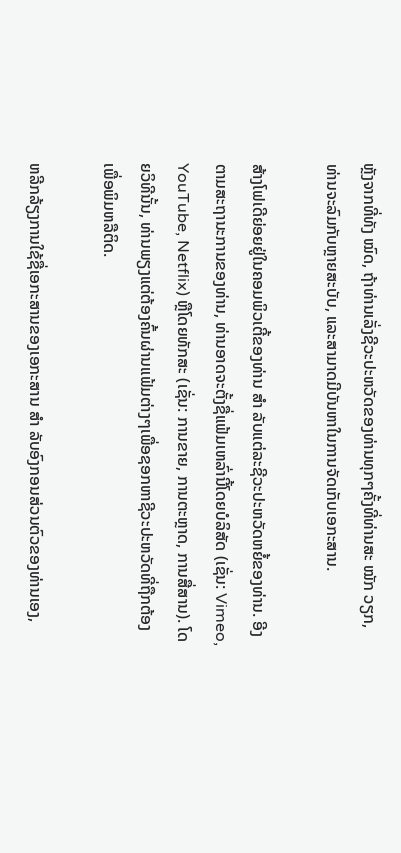ຫຼັງຈາກທີ່ທັງ ໝົດ, ຖ້າທ່ານເລັ່ງຊີວະປະຫວັດຂອງທ່ານທຸກໆຄັ້ງທີ່ທ່ານສະ ໝັກ ວຽກ, ທ່ານຈະລົມກັບຫຼາຍສະບັບ, ແລະສາມາດມີບັນຫາໃນການຈັດເກັບເອກະສານ.

ສ້າງໂຟເດີຍ່ອຍຢູ່ໃນຄອມພິວເຕີ້ຂອງທ່ານ ສຳ ລັບແຕ່ລະຊີວະປະຫວັດຫຍໍ້ຂອງທ່ານ. ອີງຕາມສະຖານະການຂອງທ່ານ, ທ່ານອາດຈະຕັ້ງຊື່ແຟ້ມເຫລົ່ານີ້ໂດຍບໍລິສັດ (ເຊັ່ນ: Vimeo, YouTube, Netflix) ຫຼືໂດຍທັກສະ (ເຊັ່ນ: ການຂາຍ, ການຕະຫຼາດ, ການສື່ສານ). ໂດຍວິທີນັ້ນ, ທ່ານພຽງແຕ່ຕ້ອງຄົ້ນຜ່ານແຟ້ມຕ່າງໆເພື່ອຊອກຫາຊີວະປະຫວັດທີ່ຖືກຕ້ອງເພື່ອພິມຫລືຕິດ.

ຫລີກລ້ຽງການໃຊ້ຊື່ເອກະສານຂອງເອກະສານ ສຳ ລັບອົງກອນສ່ວນຕົວຂອງທ່ານເອງ,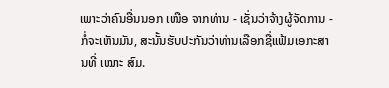ເພາະວ່າຄົນອື່ນນອກ ເໜືອ ຈາກທ່ານ - ເຊັ່ນວ່າຈ້າງຜູ້ຈັດການ - ກໍ່ຈະເຫັນມັນ, ສະນັ້ນຮັບປະກັນວ່າທ່ານເລືອກຊື່ແຟ້ມເອກະສານທີ່ ເໝາະ ສົມ.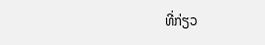ທີ່ກ່ຽວ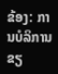ຂ້ອງ: ການບໍລິການຂຽ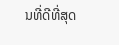ນທີ່ດີທີ່ສຸດ